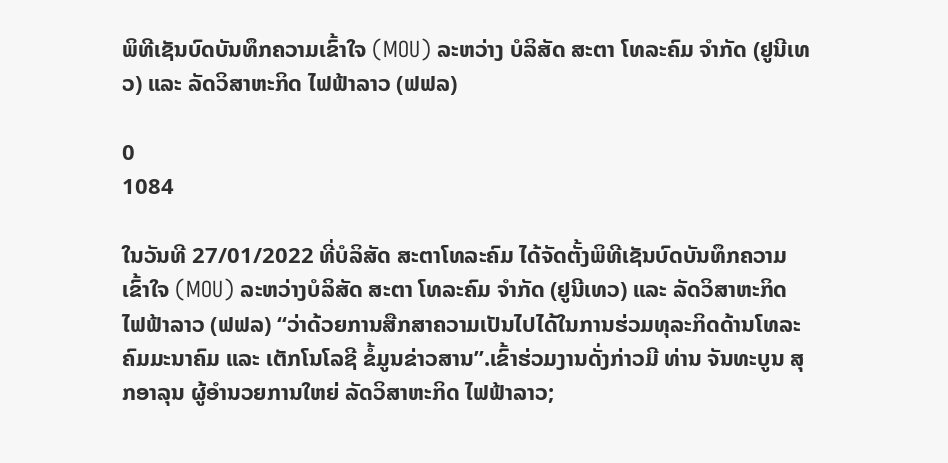ພິທີເຊັນບົດບັນທຶກຄວາມເຂົ້າໃຈ (MOU) ລະຫວ່າງ ບໍລິສັດ ສະຕາ ໂທລະຄົມ ຈໍາກັດ (ຢູນີເທວ) ແລະ ລັດວິສາຫະກິດ ໄຟຟ້າລາວ (ຟຟລ)

0
1084

ໃນວັນທີ 27/01/2022 ທີ່ບໍລິສັດ ສະຕາໂທລະຄົມ ໄດ້ຈັດຕັ້ງພິທີເຊັນບົດບັນທຶກຄວາມເຂົ້າໃຈ (MOU) ລະຫວ່າງບໍລິສັດ ສະຕາ ໂທລະຄົມ ຈໍາກັດ (ຢູນີເທວ) ແລະ ລັດວິສາຫະກິດ ໄຟຟ້າລາວ (ຟຟລ) “ວ່າດ້ວຍການສືກສາຄວາມເປັນໄປໄດ້ໃນການຮ່ວມທຸລະກິດດ້ານໂທລະຄົມມະນາຄົມ ແລະ ເຕັກໂນໂລຊີ ຂໍ້ມູນຂ່າວສານ”.ເຂົ້າຮ່ວມງານດັ່ງກ່າວມີ ທ່ານ ຈັນທະບູນ ສຸກອາລຸນ ຜູ້ອໍານວຍການໃຫຍ່ ລັດວິສາຫະກິດ ໄຟຟ້າລາວ;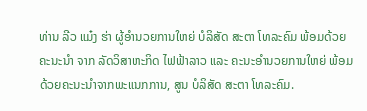ທ່ານ ລີວ ແມ໋ງ ຮ່າ ຜູ້ອໍານວຍການໃຫຍ່ ບໍລິສັດ ສະຕາ ໂທລະຄົມ ພ້ອມດ້ວຍ ຄະນະນໍາ ຈາກ ລັດວິສາຫະກິດ ໄຟຟ້າລາວ ແລະ ຄະນະອໍານວຍການໃຫຍ່ ພ້ອມດ້ວຍຄະນະນໍາຈາກພະແນກການ, ສູນ ບໍລິສັດ ສະຕາ ໂທລະຄົມ.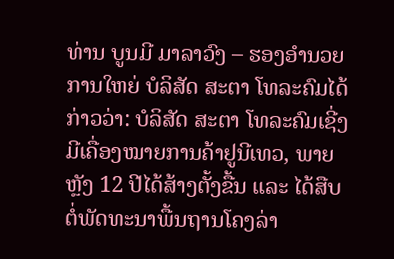ທ່ານ ບູນມີ ມາລາວົງ – ຮອງອໍານວຍການໃຫຍ່ ບໍລິສັດ ສະຕາ ໂທລະຄົມໄດ້ກ່າວວ່າ: ບໍລິສັດ ສະຕາ ໂທລະຄົມເຊີ່ງມີເຄື່ອງໝາຍການຄ້າຢູນີເທວ, ພາຍຫຼັງ 12 ປີໄດ້ສ້າງຕັ້ງຂື້ນ ແລະ ໄດ້ສືບຕໍ່ພັດທະນາພື້ນຖານໂຄງລ່າ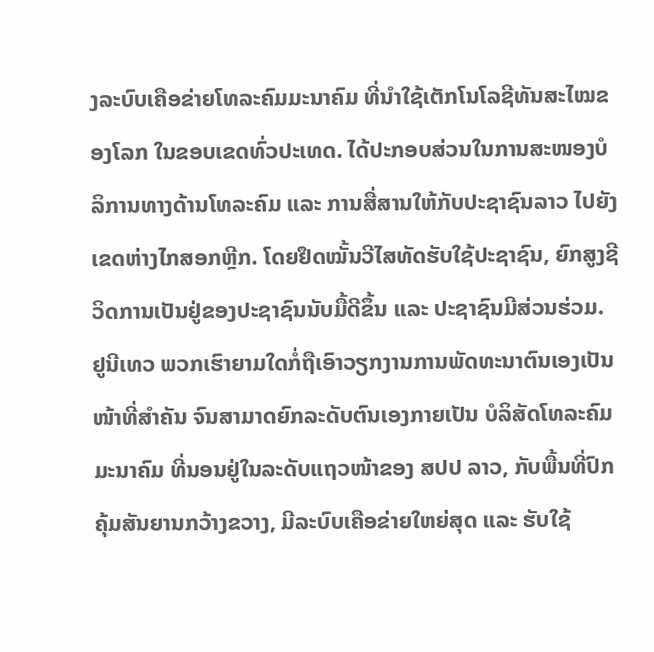ງລະບົບເຄືອຂ່າຍໂທລະຄົມມະນາຄົມ ທີ່ນຳໃຊ້ເຕັກໂນໂລຊີທັນສະໄໝຂອງໂລກ ໃນຂອບເຂດທົ່ວປະເທດ. ໄດ້ປະກອບສ່ວນໃນການສະໜອງບໍລິການທາງດ້ານໂທລະຄົມ ແລະ ການສື່ສານໃຫ້ກັບປະຊາຊົນລາວ ໄປຍັງເຂດຫ່າງໄກສອກຫຼີກ. ໂດຍຢຶດໝັ້ນວີໄສທັດຮັບໃຊ້ປະຊາຊົນ, ຍົກສູງຊີວິດການເປັນຢູ່ຂອງປະຊາຊົນນັບມື້ດີຂຶ້ນ ແລະ ປະຊາຊົນມີສ່ວນຮ່ວມ. ຢູນີເທວ ພວກເຮົາຍາມໃດກໍ່ຖືເອົາວຽກງານການພັດທະນາຕົນເອງເປັນໜ້າທີ່ສຳຄັນ ຈົນສາມາດຍົກລະດັບຕົນເອງກາຍເປັນ ບໍລິສັດໂທລະຄົມມະນາຄົມ ທີ່ນອນຢູ່ໃນລະດັບແຖວໜ້າຂອງ ສປປ ລາວ, ກັບພື້ນທີ່ປົກຄຸ້ມສັນຍານກວ້າງຂວາງ, ມີລະບົບເຄືອຂ່າຍໃຫຍ່ສຸດ ແລະ ຮັບໃຊ້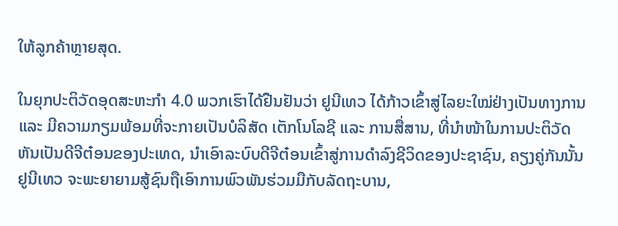ໃຫ້ລູກຄ້າຫຼາຍສຸດ.

ໃນຍຸກປະຕິວັດອຸດສະຫະກໍາ 4.0 ພວກເຮົາໄດ້ຢືນຢັນວ່າ ຢູນີເທວ ໄດ້ກ້າວເຂົ້າສູ່ໄລຍະໃໝ່ຢ່າງເປັນທາງການ ແລະ ມີຄວາມກຽມພ້ອມທີ່ຈະກາຍເປັນບໍລິສັດ ເຕັກໂນໂລຊີ ແລະ ການສື່ສານ, ທີ່ນໍາໜ້າໃນການປະຕິວັດຫັນເປັນດີຈີຕ໋ອນຂອງປະເທດ, ນໍາເອົາລະບົບດີຈີຕ໋ອນເຂົ້າສູ່ການດໍາລົງຊີວິດຂອງປະຊາຊົນ, ຄຽງຄູ່ກັນນັ້ນ ຢູນີເທວ ຈະພະຍາຍາມສູ້ຊົນຖືເອົາການພົວພັນຮ່ວມມືກັບລັດຖະບານ,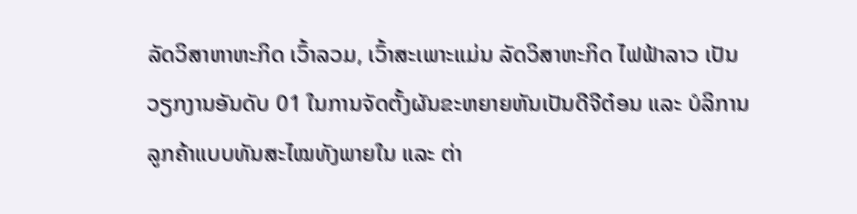ລັດວິສາຫາຫະກິດ ເວົ້າລວມ, ເວົ້າສະເພາະແມ່ນ ລັດວິສາຫະກິດ ໄຟຟ້າລາວ ເປັນວຽກງານອັນດັບ 01 ໃນການຈັດຕັ້ງຜັນຂະຫຍາຍຫັນເປັນດີຈີຕ໋ອນ ແລະ ບໍລິການລູກຄ້າແບບທັນສະໄໝທັງພາຍໃນ ແລະ ຕ່າ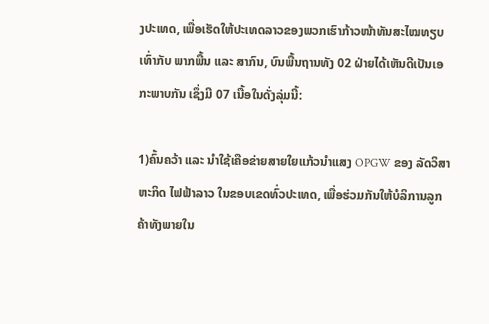ງປະເທດ, ເພື່ອເຮັດໃຫ້ປະເທດລາວຂອງພວກເຮົາກ້າວໜ້າທັນສະໄໝທຽບເທົ່າກັບ ພາກພື້ນ ແລະ ສາກົນ, ບົນພື້ນຖານທັງ 02 ຝ່າຍໄດ້ເຫັນດີເປັນເອກະພາບກັນ ເຊຶ່ງມີ 07 ເນື້ອໃນດັ່ງລຸ່ມນີ້:

1)ຄົ້ນຄວ້າ ແລະ ນຳໃຊ້ເຄືອຂ່າຍສາຍໃຍແກ້ວນໍາແສງ OPGW ຂອງ ລັດວິສາຫະກິດ ໄຟຟ້າລາວ ໃນຂອບເຂດທົ່ວປະເທດ, ເພື່ອຮ່ວມກັນໃຫ້ບໍລິການລູກຄ້າທັງພາຍໃນ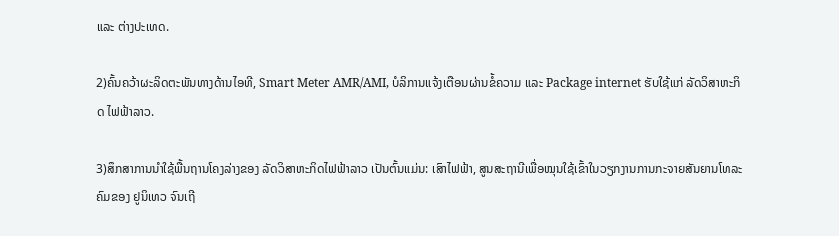ແລະ ຕ່າງປະເທດ.

2)ຄົ້ນຄວ້າຜະລິດຕະພັນທາງດ້ານໄອທີ, Smart Meter AMR/AMI, ບໍລິການແຈ້ງເຕືອນຜ່ານຂໍ້ຄວາມ ແລະ Package internet ຮັບໃຊ້ແກ່ ລັດວິສາຫະກິດ ໄຟຟ້າລາວ.

3)ສຶກສາການນຳໃຊ້ພື້ນຖານໂຄງລ່າງຂອງ ລັດວິສາຫະກິດໄຟຟ້າລາວ ເປັນຕົ້ນແມ່ນ: ເສົາໄຟຟ້າ, ສູນສະຖານີເພື່ອໝຸນໃຊ້ເຂົ້າໃນວຽກງານການກະຈາຍສັນຍານໂທລະຄົມຂອງ ຢູນິເທວ ຈົນເຖີ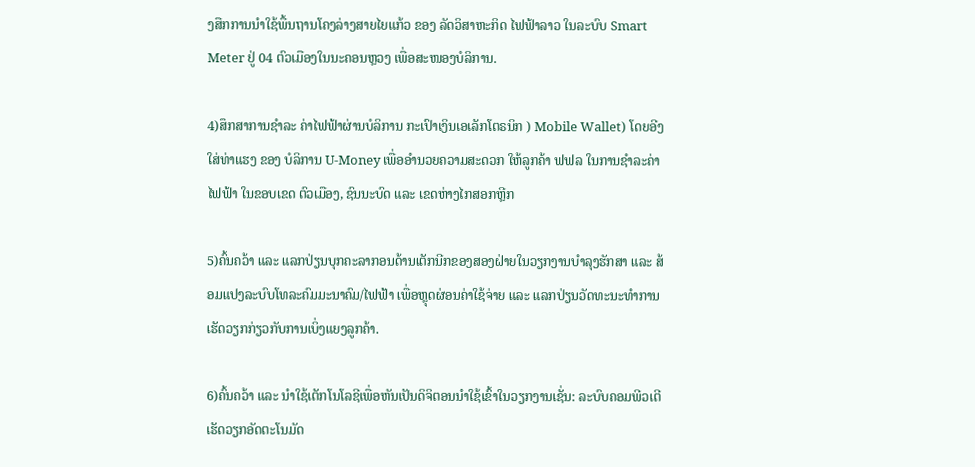ງສືກການນຳໃຊ້ພື້ນຖານໂຄງລ່າງສາຍໄຍແກ້ວ ຂອງ ລັດວິສາຫະກິດ ໄຟຟ້າລາວ ໃນລະບົບ Smart Meter ຢູ່ 04 ຕົວເມືອງໃນນະຄອນຫຼວງ ເພື່ອສະໜອງບໍລິການ.

4)ສຶກສາການຊໍາລະ ຄ່າໄຟຟ້າຜ່ານບໍລິການ ກະເປົາເງິນເອເລັກໂຕຣນິກ ) Mobile Wallet) ໂດຍອີງໃສ່ທ່າແຮງ ຂອງ ບໍລິການ U-Money ເພື່ອອໍານວຍຄວາມສະດວກ ໃຫ້ລູກຄ້າ ຟຟລ ໃນການຊໍາລະຄ່າໄຟຟ້າ ໃນຂອບເຂດ ຕົວເມືອງ, ຊົນນະບົດ ແລະ ເຂດຫ່າງໄກສອກຫຼີກ

5)ຄົ້ນຄວ້າ ແລະ ແລກປ່ຽນບຸກຄະລາກອນດ້ານເຕັກນີກຂອງສອງຝ່າຍໃນວຽກງານບໍາລຸງຮັກສາ ແລະ ສ້ອມແປງລະບົບໂທລະຄົມມະນາຄົມ/ໄຟຟ້າ ເພື່ອຫຼຸດຜ່ອນຄ່າໃຊ້ຈ່າຍ ແລະ ແລກປ່ຽນວັດທະນະທໍາການເຮັດວຽກກ່ຽວກັບການເບິ່ງແຍງລູກຄ້າ.

6)ຄົ້ນຄວ້າ ແລະ ນຳໃຊ້ເຕັກໂນໂລຊີເພື່ອຫັນເປັນດິຈິຕອນນຳໃຊ້ເຂົ້າໃນວຽກງານເຊັ່ນ: ລະບົບຄອມພີວເຕີເຮັດວຽກອັດຕະໂນມັດ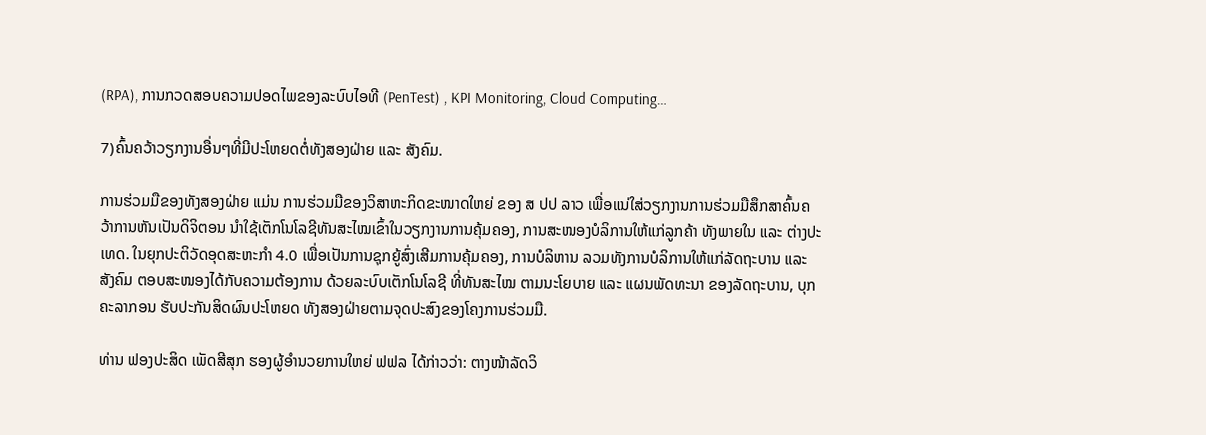(RPA), ການກວດສອບຄວາມປອດໄພຂອງລະບົບໄອທີ (PenTest) , KPI Monitoring, Cloud Computing…

7)ຄົ້ນຄວ້າວຽກງານອື່ນໆທີ່ມີປະໂຫຍດຕໍ່ທັງສອງຝ່າຍ ແລະ ສັງຄົມ.

ການຮ່ວມມືຂອງທັງສອງຝ່າຍ ແມ່ນ ການຮ່ວມມືຂອງວິສາຫະກິດຂະໜາດໃຫຍ່ ຂອງ ສ ປປ ລາວ ເພື່ອແນ່ໃສ່ວຽກງານການຮ່ວມມືສຶກສາຄົ້ນຄວ້າການຫັນເປັນດິຈິຕອນ ນຳໃຊ້ເຕັກໂນໂລຊີທັນສະໄໝເຂົ້າໃນວຽກງານການຄຸ້ມຄອງ, ການສະໜອງບໍລິການໃຫ້ແກ່ລູກຄ້າ ທັງພາຍໃນ ແລະ ຕ່າງປະເທດ. ໃນຍຸກປະຕິວັດອຸດສະຫະກໍາ 4.0 ເພື່ອເປັນການຊຸກຍູ້ສົ່ງເສີມການຄຸ້ມຄອງ, ການບໍລິຫານ ລວມທັງການບໍລິການໃຫ້ແກ່ລັດຖະບານ ແລະ ສັງຄົມ ຕອບສະໜອງໄດ້ກັບຄວາມຕ້ອງການ ດ້ວຍລະບົບເຕັກໂນໂລຊີ ທີ່ທັນສະໄໝ ຕາມນະໂຍບາຍ ແລະ ແຜນພັດທະນາ ຂອງລັດຖະບານ, ບຸກຄະລາກອນ ຮັບປະກັນສິດຜົນປະໂຫຍດ ທັງສອງຝ່າຍຕາມຈຸດປະສົງຂອງໂຄງການຮ່ວມມື.

ທ່ານ ຟອງປະສິດ ເພັດສີສຸກ ຮອງຜູ້ອໍານວຍການໃຫຍ່ ຟຟລ ໄດ້ກ່າວວ່າ: ຕາງໜ້າລັດວິ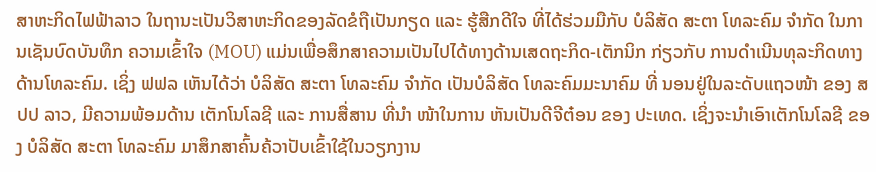ສາຫະກິດໄຟຟ້າລາວ ໃນຖານະເປັນວິສາຫະກິດຂອງລັດຂໍຖືເປັນກຽດ ແລະ ຮູ້ສືກດີໃຈ ທີ່ໄດ້ຮ່ວມມືກັບ ບໍລິສັດ ສະຕາ ໂທລະຄົມ ຈໍາກັດ ໃນການເຊັນບົດບັນທຶກ ຄວາມເຂົ້າໃຈ (MOU) ແມ່ນເພື່ອສຶກສາຄວາມເປັນໄປໄດ້ທາງດ້ານເສດຖະກິດ-ເຕັກນິກ ກ່ຽວກັບ ການດໍາເນີນທຸລະກິດທາງດ້ານໂທລະຄົມ. ເຊິ່ງ ຟຟລ ເຫັນໄດ້ວ່າ ບໍລິສັດ ສະຕາ ໂທລະຄົມ ຈໍາກັດ ເປັນບໍລິສັດ ໂທລະຄົມມະນາຄົມ ທີ່ ນອນຢູ່ໃນລະດັບແຖວໜ້າ ຂອງ ສປປ ລາວ, ມີຄວາມພ້ອມດ້ານ ເຕັກໂນໂລຊີ ແລະ ການສື່ສານ ທີ່ນໍາ ໜ້າໃນການ ຫັນເປັນດີຈີຕ໋ອນ ຂອງ ປະເທດ. ເຊິ່ງຈະນໍາເອົາເຕັກໂນໂລຊີ ຂອງ ບໍລິສັດ ສະຕາ ໂທລະຄົມ ມາສຶກສາຄົ້ນຄ້ວາປັບເຂົ້າໃຊ້ໃນວຽກງານ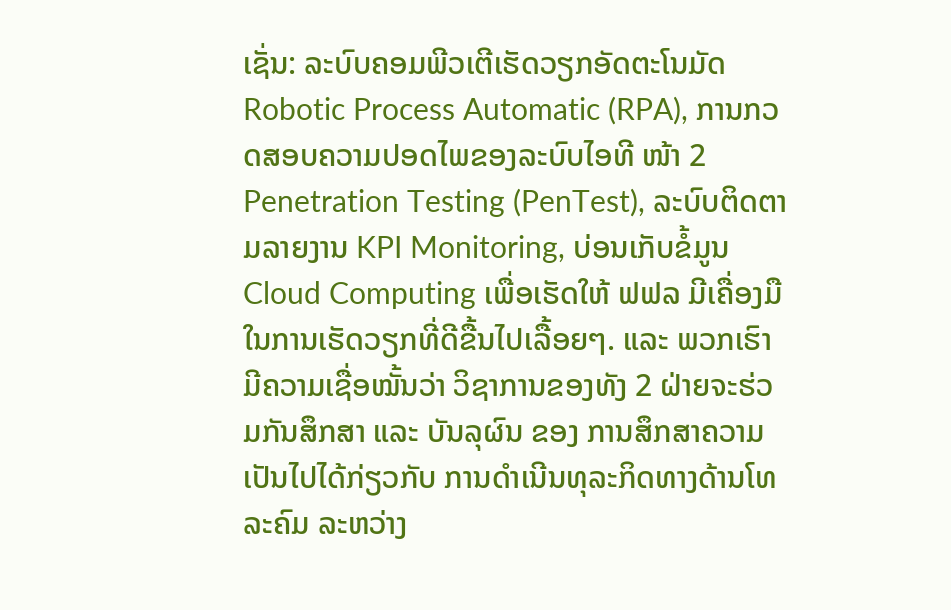ເຊັ່ນ: ລະບົບຄອມພີວເຕີເຮັດວຽກອັດຕະໂນມັດ Robotic Process Automatic (RPA), ການກວດສອບຄວາມປອດໄພຂອງລະບົບໄອທີ ໜ້າ 2 Penetration Testing (PenTest), ລະບົບຕິດຕາມລາຍງານ KPI Monitoring, ບ່ອນເກັບຂໍ້ມູນ Cloud Computing ເພື່ອເຮັດໃຫ້ ຟຟລ ມີເຄື່ອງມືໃນການເຮັດວຽກທີ່ດີຂື້ນໄປເລື້ອຍໆ. ແລະ ພວກເຮົາມີຄວາມເຊື່ອໝັ້ນວ່າ ວິຊາການຂອງທັງ 2 ຝ່າຍຈະຮ່ວມກັນສຶກສາ ແລະ ບັນລຸຜົນ ຂອງ ການສຶກສາຄວາມເປັນໄປໄດ້ກ່ຽວກັບ ການດໍາເນີນທຸລະກິດທາງດ້ານໂທລະຄົມ ລະຫວ່າງ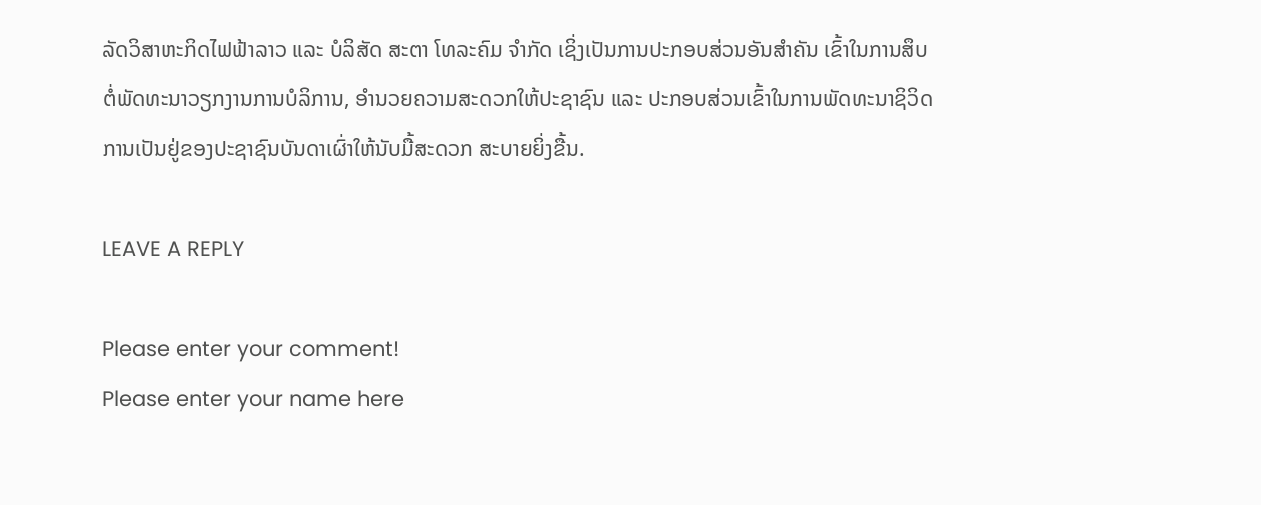ລັດວິສາຫະກິດໄຟຟ້າລາວ ແລະ ບໍລິສັດ ສະຕາ ໂທລະຄົມ ຈໍາກັດ ເຊິ່ງເປັນການປະກອບສ່ວນອັນສໍາຄັນ ເຂົ້າໃນການສຶບຕໍ່ພັດທະນາວຽກງານການບໍລິການ, ອໍານວຍຄວາມສະດວກໃຫ້ປະຊາຊົນ ແລະ ປະກອບສ່ວນເຂົ້າໃນການພັດທະນາຊິວິດການເປັນຢູ່ຂອງປະຊາຊົນບັນດາເຜົ່າໃຫ້ນັບມື້ສະດວກ ສະບາຍຍິ່ງຂື້ນ.

LEAVE A REPLY

Please enter your comment!
Please enter your name here